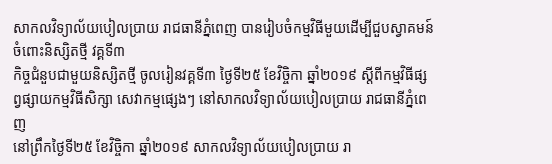សាកលវិទ្យាល័យបៀលប្រាយ រាជធានីភ្នំពេញ បានរៀបចំកម្មវិធីមួយដើម្បីជួបស្វាគមន៍ ចំពោះនិស្សិតថ្មី វគ្គទី៣
កិច្ចជំនួបជាមួយនិស្សិតថ្មី ចូលរៀនវគ្គទី៣ ថ្ងៃទី២៥ ខែវិច្ចិកា ឆ្នាំ២០១៩ ស្តីពីកម្មវិធីផ្សព្វផ្សាយកម្មវិធីសិក្សា សេវាកម្មផ្សេងៗ នៅសាកលវិទ្យាល័យបៀលប្រាយ រាជធានីភ្នំពេញ
នៅព្រឹកថ្ងៃទី២៥ ខែវិច្ចិកា ឆ្នាំ២០១៩ សាកលវិទ្យាល័យបៀលប្រាយ រា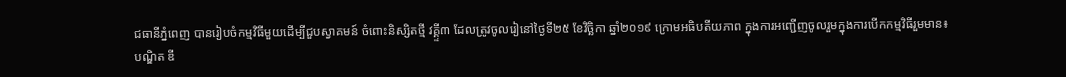ជធានីភ្នំពេញ បានរៀបចំកម្មវិធីមួយដើម្បីជួបស្វាគមន៍ ចំពោះនិស្សិតថ្មី វគ្គ្ទី៣ ដែលត្រូវចូលរៀនៅថ្ងៃទី២៥ ខែវិច្ឆិកា ឆ្នាំ២០១៩ ក្រោមអធិបតីយភាព ក្នុងការអញ្ជើញចូលរួមក្នុងការបើកកម្មវិធីរួមមាន៖
បណ្ឌិត ឌី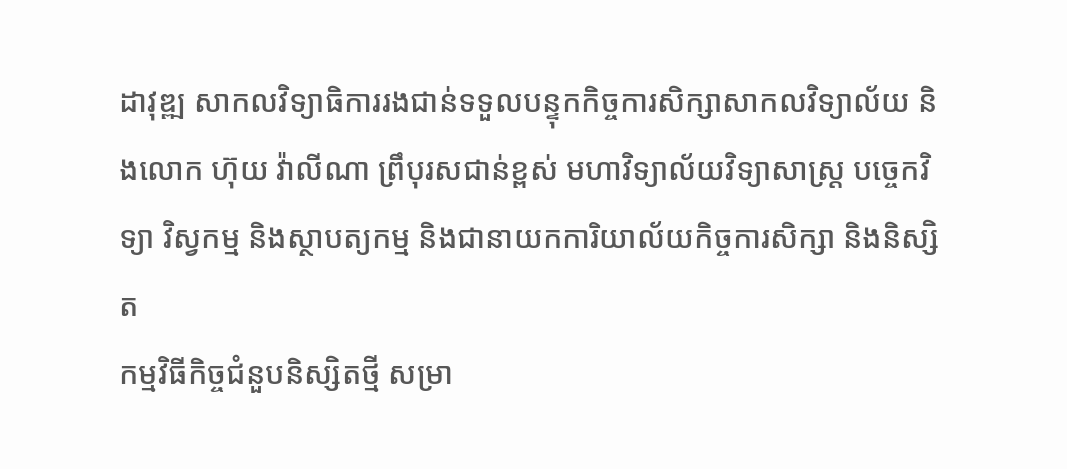ដាវុឌ្ឍ សាកលវិទ្យាធិការរងជាន់ទទួលបន្ទុកកិច្ចការសិក្សាសាកលវិទ្យាល័យ និងលោក ហ៊ុយ វ៉ាលីណា ព្រឹបុរសជាន់ខ្ពស់ មហាវិទ្យាល័យវិទ្យាសាស្ត្រ បច្ចេកវិទ្យា វិស្វកម្ម និងស្ថាបត្យកម្ម និងជានាយកការិយាល័យកិច្ចការសិក្សា និងនិស្សិត
កម្មវិធីកិច្ចជំនួបនិស្សិតថ្មី សម្រា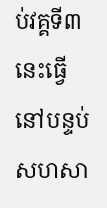ប់វគ្គទី៣ នេះធ្វើនៅបន្ទប់សហសា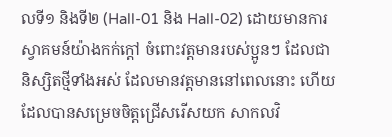លទី១ និងទី២ (Hall-01 និង Hall-02) ដោយមានការស្វាគមន៍យ៉ាងកក់ក្តៅ ចំពោះវត្តមានរបស់ប្អូនៗ ដែលជានិស្សិតថ្មីទាំងអស់ ដែលមានវត្តមាននៅពេលនោះ ហើយដែលបានសម្រេចចិត្តជ្រើសរើសយក សាកលវិ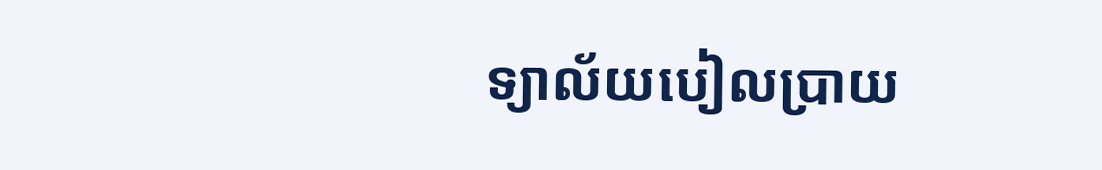ទ្យាល័យបៀលប្រាយ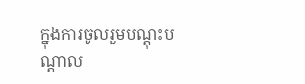ក្នុងការចូលរួមបណ្តុះបណ្តាល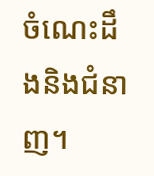ចំណេះដឹងនិងជំនាញ។